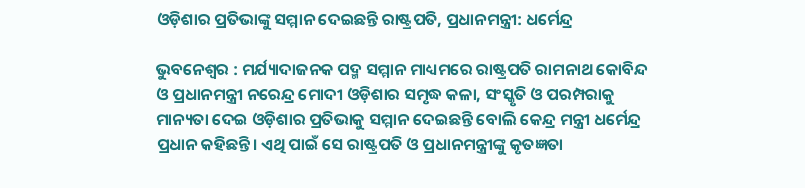ଓଡ଼ିଶାର ପ୍ରତିଭାଙ୍କୁ ସମ୍ମାନ ଦେଇଛନ୍ତି ରାଷ୍ଟ୍ରପତି, ପ୍ରଧାନମନ୍ତ୍ରୀ: ଧର୍ମେନ୍ଦ୍ର

ଭୁବନେଶ୍ବର : ମର୍ଯ୍ୟାଦାଜନକ ପଦ୍ମ ସମ୍ମାନ ମାଧ୍ୟମରେ ରାଷ୍ଟ୍ରପତି ରାମନାଥ କୋବିନ୍ଦ ଓ ପ୍ରଧାନମନ୍ତ୍ରୀ ନରେନ୍ଦ୍ର ମୋଦୀ ଓଡ଼ିଶାର ସମୃଦ୍ଧ କଳା, ସଂସ୍କୃତି ଓ ପରମ୍ପରାକୁ ମାନ୍ୟତା ଦେଇ ଓଡ଼ିଶାର ପ୍ରତିଭାକୁ ସମ୍ମାନ ଦେଇଛନ୍ତି ବୋଲି କେନ୍ଦ୍ର ମନ୍ତ୍ରୀ ଧର୍ମେନ୍ଦ୍ର ପ୍ରଧାନ କହିଛନ୍ତି। ଏଥି ପାଇଁ ସେ ରାଷ୍ଟ୍ରପତି ଓ ପ୍ରଧାନମନ୍ତ୍ରୀଙ୍କୁ କୃତଜ୍ଞତା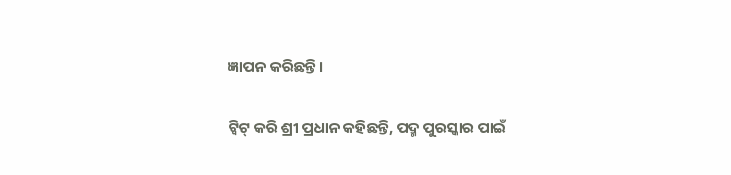ଜ୍ଞାପନ କରିଛନ୍ତି।

ଟ୍ବିଟ୍‌ କରି ଶ୍ରୀ ପ୍ରଧାନ କହିଛନ୍ତି, ପଦ୍ମ ପୁରସ୍କାର ପାଇଁ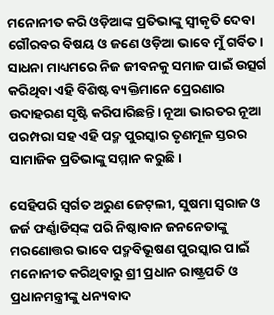ମନୋନୀତ କରି ଓଡ଼ିଆଙ୍କ ପ୍ରତିଭାଙ୍କୁ ସ୍ବୀକୃତି ଦେବା ଗୌରବର ବିଷୟ ଓ ଜଣେ ଓଡ଼ିଆ ଭାବେ ମୁଁ ଗର୍ବିତ। ସାଧନା ମାଧ୍ୟମରେ ନିଜ ଜୀବନକୁ ସମାଜ ପାଇଁ ଉତ୍ସର୍ଗ କରିଥିବା ଏହି ବିଶିଷ୍ଟ ବ୍ୟକ୍ତିମାନେ ପ୍ରେରଣାର ଉଦାହରଣ ସୃଷ୍ଟି କରିପାରିଛନ୍ତି। ନୂଆ ଭାରତର ନୂଆ ପରମ୍ପରା ସହ ଏହି ପଦ୍ମ ପୁରସ୍କାର ତୃଣମୂଳ ସ୍ତରର ସାମାଜିକ ପ୍ରତିଭାଙ୍କୁ ସମ୍ମାନ କରୁଛି।

ସେହିପରି ସ୍ବର୍ଗତ ଅରୁଣ ଜେଟ୍‌ଲୀ, ସୁଷମା ସ୍ବରାଜ ଓ ଜର୍ଜ ଫର୍ଣ୍ଣାଡିସ୍‌ଙ୍କ ପରି ନିଷ୍ଠାବାନ ଜନନେତାଙ୍କୁ ମରଣୋତ୍ତର ଭାବେ ପଦ୍ମବିଭୂଷଣ ପୁରସ୍କାର ପାଇଁ ମନୋନୀତ କରିଥିବାରୁ ଶ୍ରୀ ପ୍ରଧାନ ରାଷ୍ଟ୍ରପତି ଓ ପ୍ରଧାନମନ୍ତ୍ରୀଙ୍କୁ ଧନ୍ୟବାଦ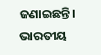ଜଣାଇଛନ୍ତି। ଭାରତୀୟ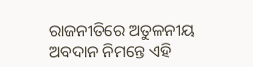ରାଜନୀତିରେ ଅତୁଳନୀୟ ଅବଦାନ ନିମନ୍ତେ ଏହି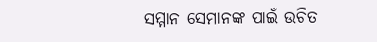ସମ୍ମାନ ସେମାନଙ୍କ ପାଇଁ ଉଚିତ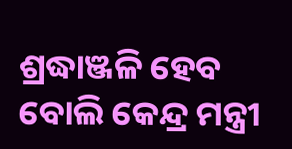ଶ୍ରଦ୍ଧାଞ୍ଜଳି ହେବ ବୋଲି କେନ୍ଦ୍ର ମନ୍ତ୍ରୀ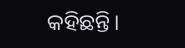କହିଛନ୍ତି।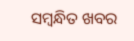ସମ୍ବନ୍ଧିତ ଖବର